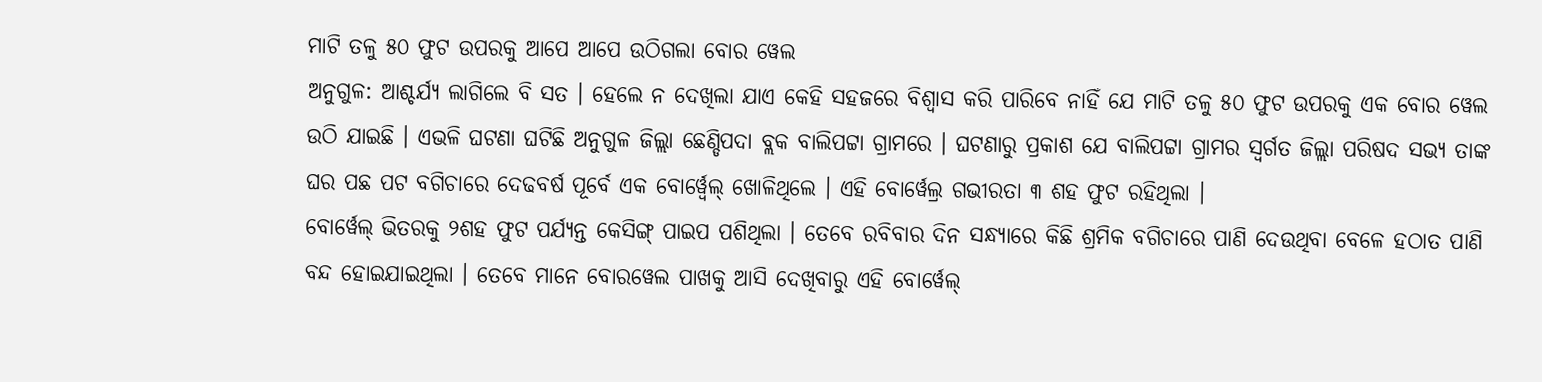ମାଟି ତଳୁ ୫୦ ଫୁଟ ଉପରକୁ ଆପେ ଆପେ ଉଠିଗଲା ବୋର ୱେଲ
ଅନୁଗୁଳ: ଆଶ୍ଚର୍ଯ୍ୟ ଲାଗିଲେ ବି ସତ । ହେଲେ ନ ଦେଖିଲା ଯାଏ କେହି ସହଜରେ ବିଶ୍ୱାସ କରି ପାରିବେ ନାହିଁ ଯେ ମାଟି ତଳୁ ୫୦ ଫୁଟ ଉପରକୁ ଏକ ବୋର ୱେଲ ଉଠି ଯାଇଛି । ଏଭଳି ଘଟଣା ଘଟିଛି ଅନୁଗୁଳ ଜିଲ୍ଲା ଛେଣ୍ଡିପଦା ବ୍ଲକ ବାଲିପଟ୍ଟା ଗ୍ରାମରେ । ଘଟଣାରୁ ପ୍ରକାଶ ଯେ ବାଲିପଟ୍ଟା ଗ୍ରାମର ସ୍ୱର୍ଗତ ଜିଲ୍ଲା ପରିଷଦ ସଭ୍ୟ ତାଙ୍କ ଘର ପଛ ପଟ ବଗିଚାରେ ଦେଢବର୍ଷ ପୂର୍ବେ ଏକ ବୋର୍ୱ୍ୱେଲ୍ ଖୋଳିଥିଲେ । ଏହି ବୋର୍ୱେଲ୍ର ଗଭୀରତା ୩ ଶହ ଫୁଟ ରହିଥିଲା ।
ବୋର୍ୱେଲ୍ ଭିତରକୁ ୨ଶହ ଫୁଟ ପର୍ଯ୍ୟନ୍ତ କେସିଙ୍ଗ୍ ପାଇପ ପଶିଥିଲା । ତେବେ ରବିବାର ଦିନ ସନ୍ଧ୍ୟାରେ କିଛି ଶ୍ରମିକ ବଗିଚାରେ ପାଣି ଦେଉଥିବା ବେଳେ ହଠାତ ପାଣି ବନ୍ଦ ହୋଇଯାଇଥିଲା । ତେବେ ମାନେ ବୋରୱେଲ ପାଖକୁ ଆସି ଦେଖିବାରୁ ଏହି ବୋର୍ୱେଲ୍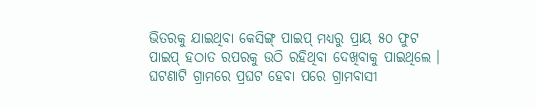ଭିତରକୁ ଯାଇଥିବା କେସିଙ୍ଗ୍ ପାଇପ୍ ମଧ୍ୟରୁ ପ୍ରାୟ ୫୦ ଫୁଟ ପାଇପ୍ ହଠାତ ରପରକୁ ଉଠି ରହିଥିବା ଦେଖିବାକୁ ପାଇଥିଲେ ।
ଘଟଣାଟି ଗ୍ରାମରେ ପ୍ରଘଟ ହେବା ପରେ ଗ୍ରାମବାସୀ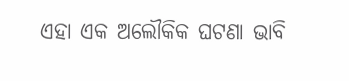ଏହା ଏକ ଅଲୌକିକ ଘଟଣା ଭାବି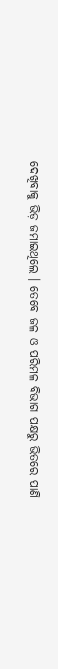ଦେଖିବାକୁ ଭିଡ଼ ଜମାଇଥିଲେ । ତେବେ ଜଳ ଓ ପରିମଳ ବିଭାଗ ପକ୍ଷରୁ ଭିତରେ ପାଣି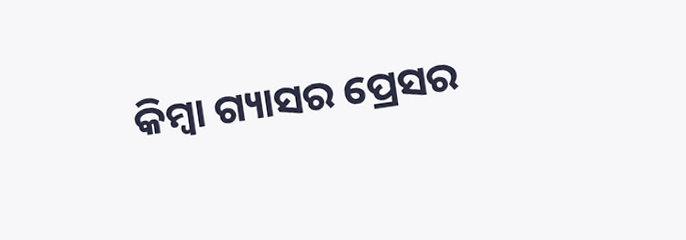କିମ୍ବା ଗ୍ୟାସର ପ୍ରେସର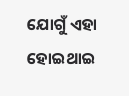ଯୋଗୁଁ ଏହା ହୋଇଥାଇ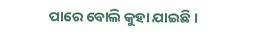ପାରେ ବୋଲି କୁହା ଯାଇଛି ।